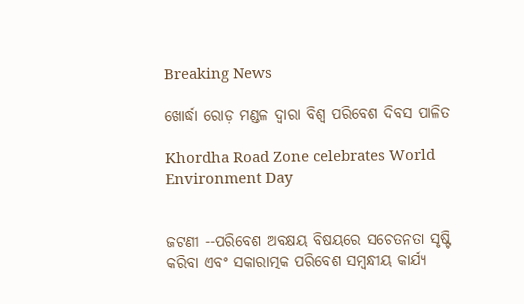Breaking News

ଖୋର୍ଦ୍ଧା ରୋଡ଼ ମଣ୍ଡଳ ଦ୍ୱାରା ବିଶ୍ୱ ପରିବେଶ ଦିବସ ପାଳିତ

Khordha Road Zone celebrates World Environment Day


ଜଟଣୀ --ପରିବେଶ ଅବକ୍ଷୟ ବିଷୟରେ ସଚେତନତା ସୃଷ୍ଟି କରିବା ଏବଂ ସକାରାତ୍ମକ ପରିବେଶ ସମ୍ବନ୍ଧୀୟ କାର୍ଯ୍ୟ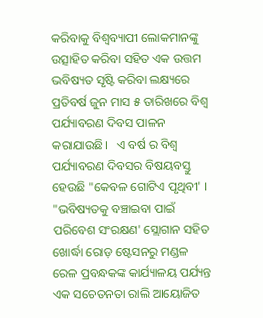କରିବାକୁ ବିଶ୍ୱବ୍ୟାପୀ ଲୋକମାନଙ୍କୁ ଉତ୍ସାହିତ କରିବା ସହିତ ଏକ ଉତ୍ତମ ଭବିଷ୍ୟତ ସୃଷ୍ଟି କରିବା ଲକ୍ଷ୍ୟରେ  ପ୍ରତିବର୍ଷ ଜୁନ ମାସ ୫ ତାରିଖରେ ବିଶ୍ୱ ପର୍ଯ୍ୟାବରଣ ଦିବସ ପାଳନ କରାଯାଉଛି।   ଏ ବର୍ଷ ର ବିଶ୍ୱ ପର୍ଯ୍ୟାବରଣ ଦିବସର ବିଷୟବସ୍ତୁ ହେଉଛି "କେବଳ ଗୋଟିଏ ପୃଥିବୀ' । "ଭବିଷ୍ୟତକୁ ବଞ୍ଚାଇବା ପାଇଁ ପରିବେଶ ସଂରକ୍ଷଣ' ସ୍ଲୋଗାନ ସହିତ ଖୋର୍ଦ୍ଧା ରୋଡ଼ ଷ୍ଟେସନରୁ ମଣ୍ଡଳ ରେଳ ପ୍ରବନ୍ଧକଙ୍କ କାର୍ଯ୍ୟାଳୟ ପର୍ଯ୍ୟନ୍ତ ଏକ ସଚେତନତା ରାଲି ଆୟୋଜିତ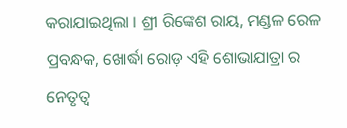କରାଯାଇଥିଲା । ଶ୍ରୀ ରିଙ୍କେଶ ରାୟ, ମଣ୍ଡଳ ରେଳ ପ୍ରବନ୍ଧକ, ଖୋର୍ଦ୍ଧା ରୋଡ଼ ଏହି ଶୋଭାଯାତ୍ରା ର ନେତୃତ୍ୱ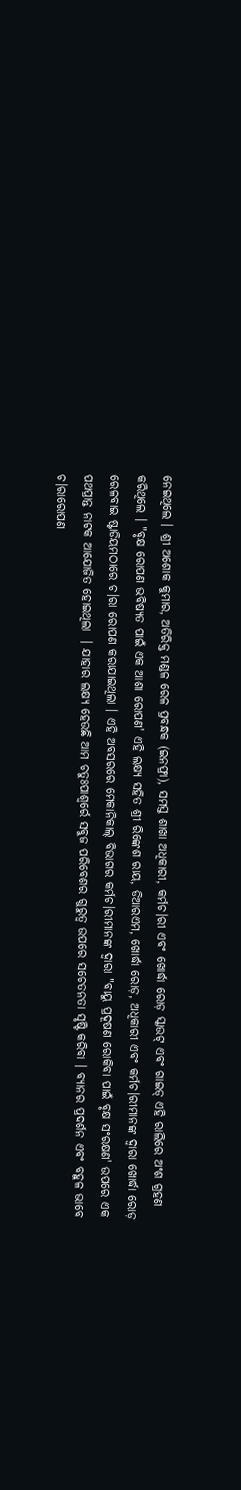ନେଇଥିଲେ । ଶ୍ରୀ ଅଶୋକ କୁମାର, ଅତିରିକ୍ତ ମଣ୍ଡଳ ରେଳ ପ୍ରବନ୍ଧକ (ଇନଫ୍ରା), ସମସ୍ତ ଶାଖା ଅଧିକାରୀ, କର୍ମଚ।ରୀ ଏବଂ ଖୋର୍ଦ୍ଧା ରୋଡ଼ ସ୍କାଉଟ୍ ଏବଂ ଗାଇଡ୍ ଏହି ରାଲିରେ ଅଂଶ ଗ୍ରହଣ କରିଥିଲେ । "ବୃକ୍ଷ ରୋପଣ ଭବିଷ୍ୟତ ପାଇଁ ଏକ ଆଶା ରୋପଣ' ଏହି ଲକ୍ଷ୍ୟ ସହିତ ଶ୍ରୀ ରିଙ୍କେଶ ରାୟ, ଡିଆରଏମ, ଖୋର୍ଦ୍ଧା ରୋଡ଼, ଅଧିକାରୀ ଏବଂ କର୍ମଚ।ରୀମାନଙ୍କ ଦ୍ୱାରା ଖୋର୍ଦ୍ଧା ରୋଡ଼ ରେଳବାଇ ଷ୍ଟାଡିୟମଠାରେ ଚ।ରା ରୋପଣ କରାଯାଇଥିଲା । ଏହି ଅବସରରେ ମେକାନିକାଲ୍ ବିଭାଗର କର୍ମଚ।ରୀମାନଙ୍କ ଦ୍ୱାରା "ବାୟୁ ପ୍ରଦୂଷଣ ରୋକିବା ପାଇଁ ବୃକ୍ଷ ସଂରକ୍ଷଣ' ଉପରେ ଏକ ପଥପ୍ରାନ୍ତ ନାଟକ ଆଯୋଜିତ ହୋଇଥିଲା  । ଯାହାର ଲକ୍ଷ୍ୟ ହେଉଛି ଆମ ଚତୁଃପାଶ୍ୱର୍ରେ ସବୁଜ ପରିବେଶର ଗୁରୁତ୍ୱ ଉପରେ ସଚେତନତା ସୃଷ୍ଟି କରିବା । ବ୍ୟାନର ପ୍ରଦର୍ଶନ ଏବଂ ବହୁଳ ଭାବେ ଚ।ରାରୋପଣ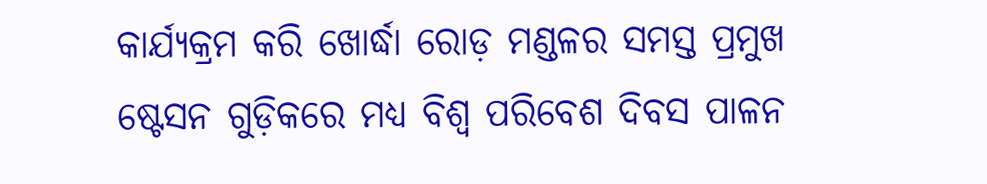କାର୍ଯ୍ୟକ୍ରମ କରି ଖୋର୍ଦ୍ଧା ରୋଡ଼ ମଣ୍ଡଳର ସମସ୍ତ ପ୍ରମୁଖ ଷ୍ଟେସନ ଗୁଡ଼ିକରେ ମଧ୍ୟ ବିଶ୍ୱ ପରିବେଶ ଦିବସ ପାଳନ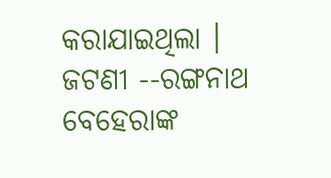କରାଯାଇଥିଲା ।
ଜଟଣୀ --ରଙ୍ଗନାଥ ବେହେରାଙ୍କ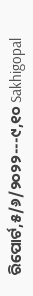ରିପୋର୍ଟ,୫/୬/୨୦୨୨---୯,୧୦ Sakhigopal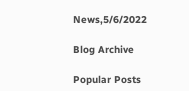News,5/6/2022

Blog Archive

Popular Posts